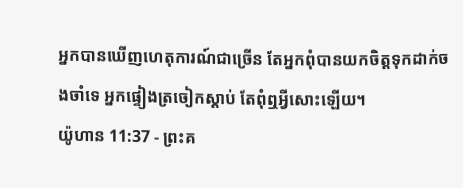អ្នកបានឃើញហេតុការណ៍ជាច្រើន តែអ្នកពុំបានយកចិត្តទុកដាក់ចងចាំទេ អ្នកផ្ទៀងត្រចៀកស្ដាប់ តែពុំឮអ្វីសោះឡើយ។
យ៉ូហាន 11:37 - ព្រះគ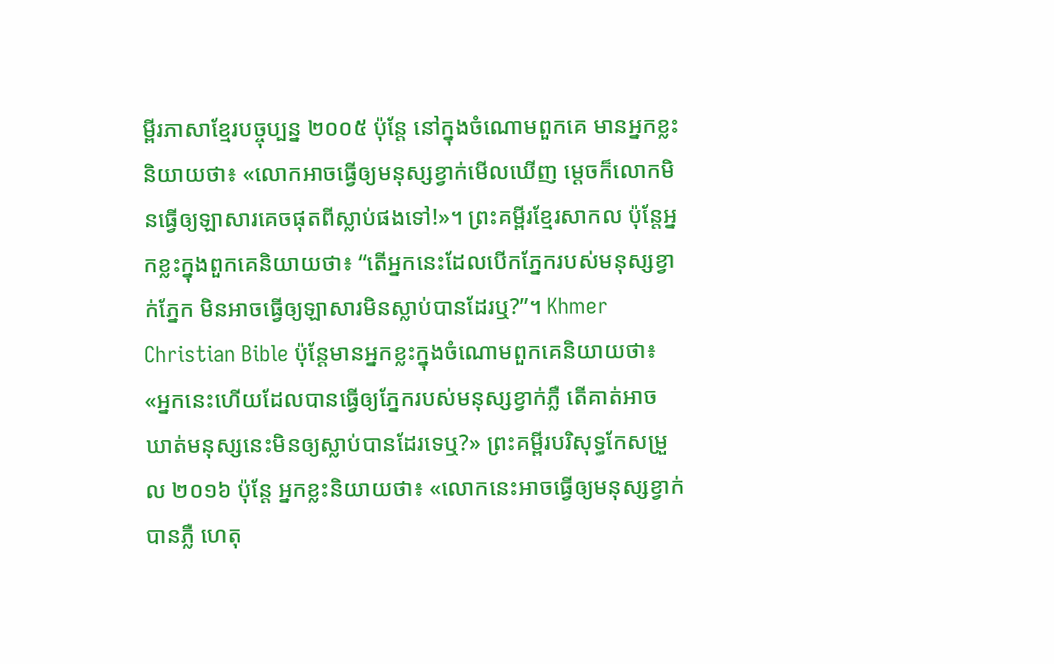ម្ពីរភាសាខ្មែរបច្ចុប្បន្ន ២០០៥ ប៉ុន្តែ នៅក្នុងចំណោមពួកគេ មានអ្នកខ្លះនិយាយថា៖ «លោកអាចធ្វើឲ្យមនុស្សខ្វាក់មើលឃើញ ម្ដេចក៏លោកមិនធ្វើឲ្យឡាសារគេចផុតពីស្លាប់ផងទៅ!»។ ព្រះគម្ពីរខ្មែរសាកល ប៉ុន្តែអ្នកខ្លះក្នុងពួកគេនិយាយថា៖ “តើអ្នកនេះដែលបើកភ្នែករបស់មនុស្សខ្វាក់ភ្នែក មិនអាចធ្វើឲ្យឡាសារមិនស្លាប់បានដែរឬ?”។ Khmer Christian Bible ប៉ុន្ដែមានអ្នកខ្លះក្នុងចំណោមពួកគេនិយាយថា៖ «អ្នកនេះហើយដែលបានធ្វើឲ្យភ្នែករបស់មនុស្សខ្វាក់ភ្លឺ តើគាត់អាចឃាត់មនុស្សនេះមិនឲ្យស្លាប់បានដែរទេឬ?» ព្រះគម្ពីរបរិសុទ្ធកែសម្រួល ២០១៦ ប៉ុន្តែ អ្នកខ្លះនិយាយថា៖ «លោកនេះអាចធ្វើឲ្យមនុស្សខ្វាក់បានភ្លឺ ហេតុ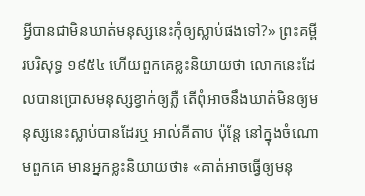អ្វីបានជាមិនឃាត់មនុស្សនេះកុំឲ្យស្លាប់ផងទៅ?» ព្រះគម្ពីរបរិសុទ្ធ ១៩៥៤ ហើយពួកគេខ្លះនិយាយថា លោកនេះដែលបានប្រោសមនុស្សខ្វាក់ឲ្យភ្លឺ តើពុំអាចនឹងឃាត់មិនឲ្យមនុស្សនេះស្លាប់បានដែរឬ អាល់គីតាប ប៉ុន្តែ នៅក្នុងចំណោមពួកគេ មានអ្នកខ្លះនិយាយថា៖ «គាត់អាចធ្វើឲ្យមនុ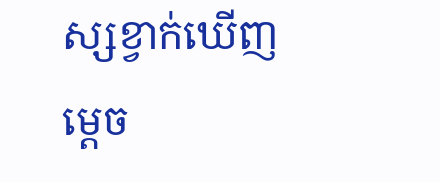ស្សខ្វាក់ឃើញ ម្ដេច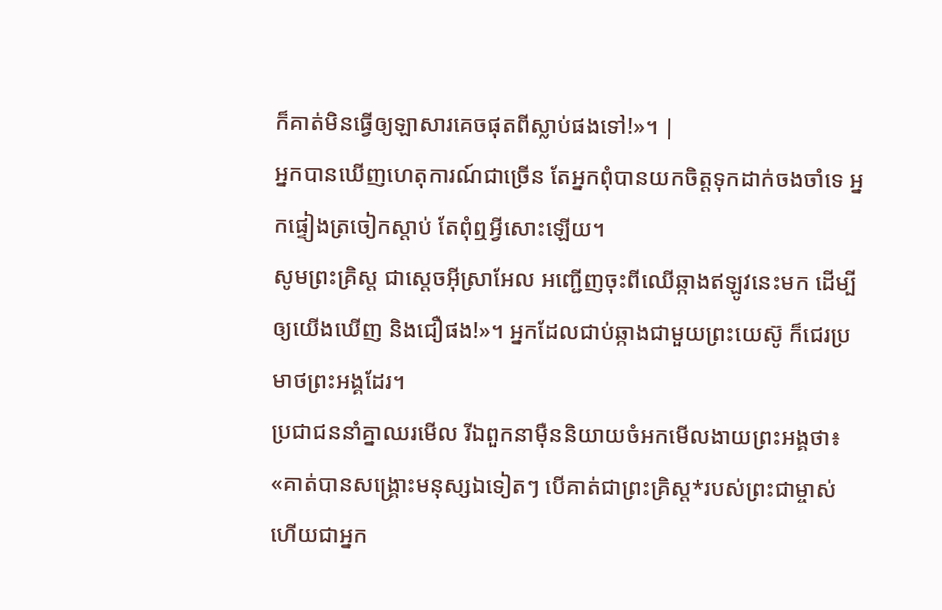ក៏គាត់មិនធ្វើឲ្យឡាសារគេចផុតពីស្លាប់ផងទៅ!»។ |
អ្នកបានឃើញហេតុការណ៍ជាច្រើន តែអ្នកពុំបានយកចិត្តទុកដាក់ចងចាំទេ អ្នកផ្ទៀងត្រចៀកស្ដាប់ តែពុំឮអ្វីសោះឡើយ។
សូមព្រះគ្រិស្ត ជាស្ដេចអ៊ីស្រាអែល អញ្ជើញចុះពីឈើឆ្កាងឥឡូវនេះមក ដើម្បីឲ្យយើងឃើញ និងជឿផង!»។ អ្នកដែលជាប់ឆ្កាងជាមួយព្រះយេស៊ូ ក៏ជេរប្រមាថព្រះអង្គដែរ។
ប្រជាជននាំគ្នាឈរមើល រីឯពួកនាម៉ឺននិយាយចំអកមើលងាយព្រះអង្គថា៖ «គាត់បានសង្គ្រោះមនុស្សឯទៀតៗ បើគាត់ជាព្រះគ្រិស្ត*របស់ព្រះជាម្ចាស់ ហើយជាអ្នក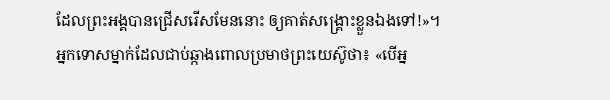ដែលព្រះអង្គបានជ្រើសរើសមែននោះ ឲ្យគាត់សង្គ្រោះខ្លួនឯងទៅ!»។
អ្នកទោសម្នាក់ដែលជាប់ឆ្កាងពោលប្រមាថព្រះយេស៊ូថា៖ «បើអ្ន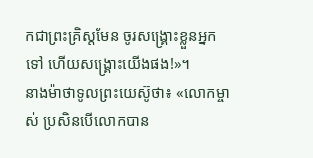កជាព្រះគ្រិស្តមែន ចូរសង្គ្រោះខ្លួនអ្នកទៅ ហើយសង្គ្រោះយើងផង!»។
នាងម៉ាថាទូលព្រះយេស៊ូថា៖ «លោកម្ចាស់ ប្រសិនបើលោកបាន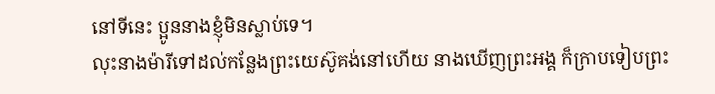នៅទីនេះ ប្អូននាងខ្ញុំមិនស្លាប់ទេ។
លុះនាងម៉ារីទៅដល់កន្លែងព្រះយេស៊ូគង់នៅហើយ នាងឃើញព្រះអង្គ ក៏ក្រាបទៀបព្រះ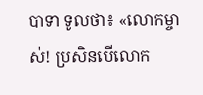បាទា ទូលថា៖ «លោកម្ចាស់! ប្រសិនបើលោក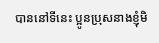បាននៅទីនេះ ប្អូនប្រុសនាងខ្ញុំមិ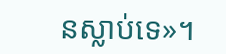នស្លាប់ទេ»។